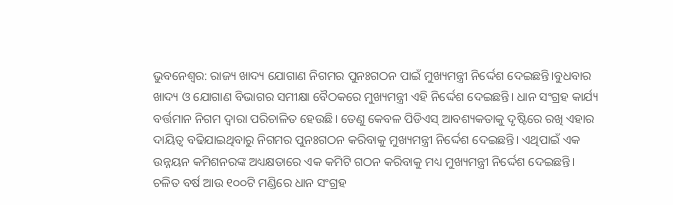ଭୁବନେଶ୍ୱର: ରାଜ୍ୟ ଖାଦ୍ୟ ଯୋଗାଣ ନିଗମର ପୁନଃଗଠନ ପାଇଁ ମୁଖ୍ୟମନ୍ତ୍ରୀ ନିର୍ଦ୍ଦେଶ ଦେଇଛନ୍ତି।ବୁଧବାର ଖାଦ୍ୟ ଓ ଯୋଗାଣ ବିଭାଗର ସମୀକ୍ଷା ବୈଠକରେ ମୁଖ୍ୟମନ୍ତ୍ରୀ ଏହି ନିର୍ଦ୍ଦେଶ ଦେଇଛନ୍ତି। ଧାନ ସଂଗ୍ରହ କାର୍ଯ୍ୟ ବର୍ତ୍ତମାନ ନିଗମ ଦ୍ୱାରା ପରିଚାଳିତ ହେଉଛି। ତେଣୁ କେବଳ ପିଡିଏସ୍ ଆବଶ୍ୟକତାକୁ ଦୃଷ୍ଟିରେ ରଖି ଏହାର ଦାୟିତ୍ୱ ବଢିଯାଇଥିବାରୁ ନିଗମର ପୁନଃଗଠନ କରିବାକୁ ମୁଖ୍ୟମନ୍ତ୍ରୀ ନିର୍ଦ୍ଦେଶ ଦେଇଛନ୍ତି। ଏଥିପାଇଁ ଏକ ଉନ୍ନୟନ କମିଶନରଙ୍କ ଅଧ୍ୟକ୍ଷତାରେ ଏକ କମିଟି ଗଠନ କରିବାକୁ ମଧ୍ୟ ମୁଖ୍ୟମନ୍ତ୍ରୀ ନିର୍ଦ୍ଦେଶ ଦେଇଛନ୍ତି। ଚଳିତ ବର୍ଷ ଆଉ ୧୦୦ଟି ମଣ୍ଡିରେ ଧାନ ସଂଗ୍ରହ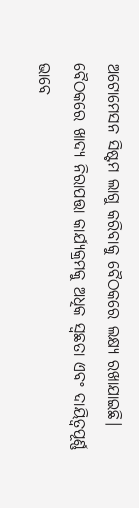ଅଟୋମେସନ ସିଷ୍ଟମ ଲାଗୁ କରିବାକୁ ବୈଠକରେ ଲକ୍ଷ୍ୟ ରଖାଯାଇଛି। ବୈଠକରେ ଖାଦ୍ୟ ନିରାପତ୍ତା କାର୍ଯ୍ୟକ୍ରମକୁ ଅଧିକ ସ୍ୱଛତା ଏବଂ ଦାୟିତ୍ୱପୂର୍ଣ୍ଣ ଭାବେ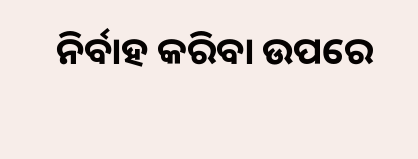ନିର୍ବାହ କରିବା ଉପରେ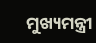ମୁଖ୍ୟମନ୍ତ୍ରୀ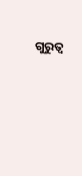ଗୁରୁତ୍ୱ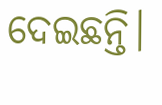ଦେଇଛନ୍ତି।